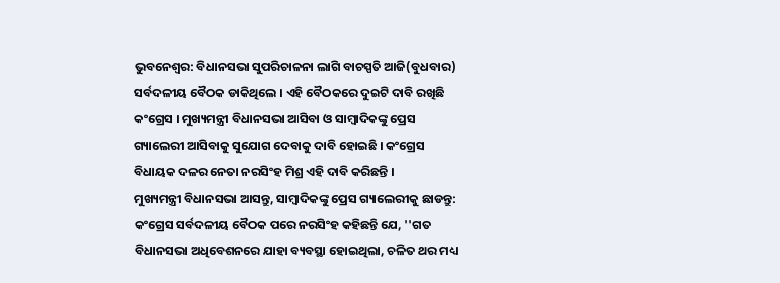ଭୁବନେଶ୍ବର: ବିଧାନସଭା ସୁପରିଚାଳନା ଲାଗି ବାଚସ୍ପତି ଆଜି(ବୁଧବାର) ସର୍ବଦଳୀୟ ବୈଠକ ଡାକିଥିଲେ । ଏହି ବୈଠକରେ ଦୁଇଟି ଦାବି ରଖିଛି କଂଗ୍ରେସ । ମୁଖ୍ୟମନ୍ତ୍ରୀ ବିଧାନସଭା ଆସିବା ଓ ସାମ୍ବାଦିକଙ୍କୁ ପ୍ରେସ ଗ୍ୟାଲେରୀ ଆସିବାକୁ ସୁଯୋଗ ଦେବାକୁ ଦାବି ହୋଇଛି । କଂଗ୍ରେସ ବିଧାୟକ ଦଳର ନେତା ନରସିଂହ ମିଶ୍ର ଏହି ଦାବି କରିଛନ୍ତି ।
ମୁଖ୍ୟମନ୍ତ୍ରୀ ବିଧାନସଭା ଆସନ୍ତୁ, ସାମ୍ବାଦିକଙ୍କୁ ପ୍ରେସ ଗ୍ୟାଲେରୀକୁ ଛାଡନ୍ତୁ: କଂଗ୍ରେସ ସର୍ବଦଳୀୟ ବୈଠକ ପରେ ନରସିଂହ କହିଛନ୍ତି ଯେ, ''ଗତ ବିଧାନସଭା ଅଧିବେଶନରେ ଯାହା ବ୍ୟବସ୍ଥା ହୋଇଥିଲା, ଚଳିତ ଥର ମଧ୍ୟ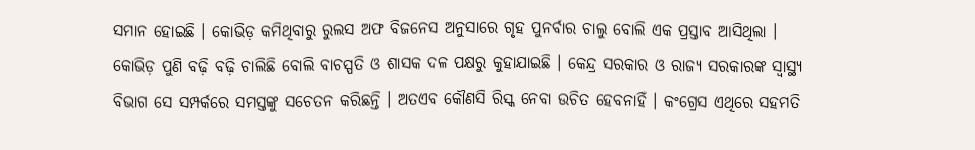ସମାନ ହୋଇଛି । କୋଭିଡ଼ କମିଥିବାରୁ ରୁଲସ ଅଫ ବିଜନେସ ଅନୁସାରେ ଗୃହ ପୁନର୍ବାର ଚାଲୁ ବୋଲି ଏକ ପ୍ରସ୍ତାବ ଆସିଥିଲା । କୋଭିଡ଼ ପୁଣି ବଢ଼ି ବଢ଼ି ଚାଲିଛି ବୋଲି ବାଚସ୍ପତି ଓ ଶାସକ ଦଳ ପକ୍ଷରୁ କୁହାଯାଇଛି । କେନ୍ଦ୍ର ସରକାର ଓ ରାଜ୍ୟ ସରକାରଙ୍କ ସ୍ବାସ୍ଥ୍ୟ ବିଭାଗ ସେ ସମ୍ପର୍କରେ ସମସ୍ତଙ୍କୁ ସଚେତନ କରିଛନ୍ତି । ଅତଏବ କୌଣସି ରିସ୍କ ନେବା ଉଚିତ ହେବନାହିଁ । କଂଗ୍ରେସ ଏଥିରେ ସହମତି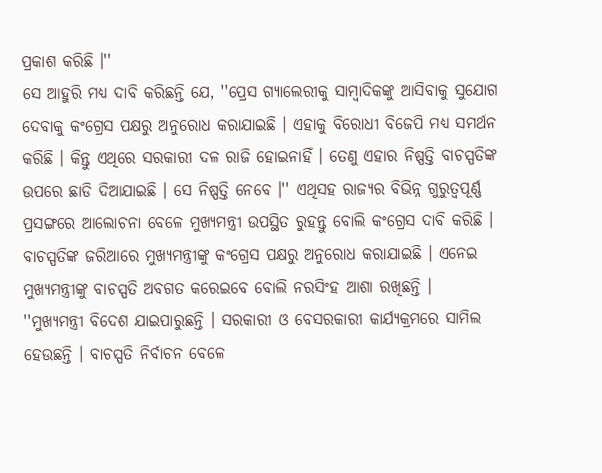ପ୍ରକାଶ କରିଛି ।''
ସେ ଆହୁରି ମଧ୍ୟ ଦାବି କରିଛନ୍ତି ଯେ, ''ପ୍ରେସ ଗ୍ୟାଲେରୀକୁ ସାମ୍ବାଦିକଙ୍କୁ ଆସିବାକୁ ସୁଯୋଗ ଦେବାକୁ କଂଗ୍ରେସ ପକ୍ଷରୁ ଅନୁରୋଧ କରାଯାଇଛି । ଏହାକୁ ବିରୋଧୀ ବିଜେପି ମଧ୍ୟ ସମର୍ଥନ କରିଛି । କିନ୍ତୁ ଏଥିରେ ସରକାରୀ ଦଳ ରାଜି ହୋଇନାହିଁ । ତେଣୁ ଏହାର ନିଷ୍ପତ୍ତି ବାଚସ୍ପତିଙ୍କ ଉପରେ ଛାଡି ଦିଆଯାଇଛି । ସେ ନିଷ୍ପତ୍ତି ନେବେ ।'' ଏଥିସହ ରାଜ୍ୟର ବିଭିନ୍ନ ଗୁରୁତ୍ବପୂର୍ଣ୍ଣ ପ୍ରସଙ୍ଗରେ ଆଲୋଚନା ବେଳେ ମୁଖ୍ୟମନ୍ତ୍ରୀ ଉପସ୍ଥିତ ରୁହନ୍ତୁ ବୋଲି କଂଗ୍ରେସ ଦାବି କରିଛି । ବାଚସ୍ପତିଙ୍କ ଜରିଆରେ ମୁଖ୍ୟମନ୍ତ୍ରୀଙ୍କୁ କଂଗ୍ରେସ ପକ୍ଷରୁ ଅନୁରୋଧ କରାଯାଇଛି । ଏନେଇ ମୁଖ୍ୟମନ୍ତ୍ରୀଙ୍କୁ ବାଚସ୍ପତି ଅବଗତ କରେଇବେ ବୋଲି ନରସିଂହ ଆଶା ରଖିଛନ୍ତି ।
''ମୁଖ୍ୟମନ୍ତ୍ରୀ ବିଦେଶ ଯାଇପାରୁଛନ୍ତି । ସରକାରୀ ଓ ବେସରକାରୀ କାର୍ଯ୍ୟକ୍ରମରେ ସାମିଲ ହେଉଛନ୍ତି । ବାଚସ୍ପତି ନିର୍ବାଚନ ବେଳେ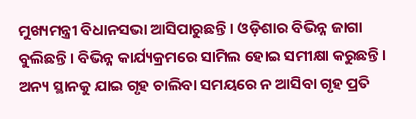ମୁଖ୍ୟମନ୍ତ୍ରୀ ବିଧାନସଭା ଆସିପାରୁଛନ୍ତି । ଓଡ଼ିଶାର ବିଭିନ୍ନ ଜାଗା ବୁଲିଛନ୍ତି । ବିଭିନ୍ନ କାର୍ଯ୍ୟକ୍ରମରେ ସାମିଲ ହୋଇ ସମୀକ୍ଷା କରୁଛନ୍ତି । ଅନ୍ୟ ସ୍ଥାନକୁ ଯାଇ ଗୃହ ଚାଲିବା ସମୟରେ ନ ଆସିବା ଗୃହ ପ୍ରତି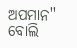ଅପମାନ'' ବୋଲି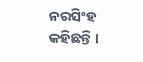ନରସିଂହ କହିଛନ୍ତି ।